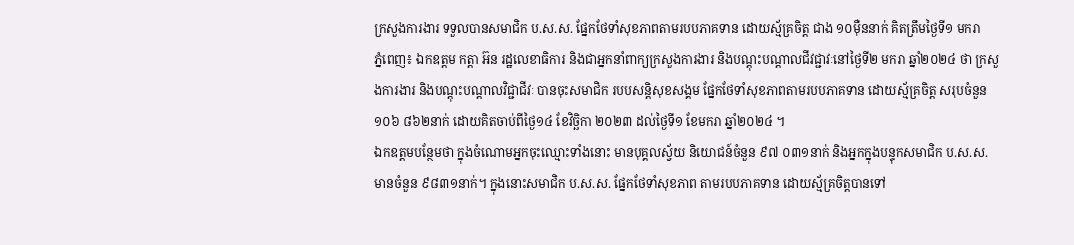ក្រសួងការងារ ទទួលបានសមាជិក ប.ស.ស. ផ្នែកថែទាំសុខភាពតាមរបបភាគទាន ដោយស្ម័គ្រចិត្ត ជាង ១០ម៉ឺននាក់ គិតត្រឹមថ្ងៃទី១ មករា
ភ្នំពេញ៖ ឯកឧត្តម កត្តា អ៊ន រដ្ឋលេខាធិការ និងជាអ្នកនាំពាក្យក្រសួងការងារ និងបណ្តុះបណ្តាលជីវជ្ជាវៈនៅថ្ងៃទី២ មករា ឆ្នាំ២០២៤ ថា ក្រសួងការងារ និងបណ្តុះបណ្តាលវិជ្ជាជីវៈ បានចុះសមាជិក របបសន្តិសុខសង្គម ផ្នែកថែទាំសុខភាពតាមរបបភាគទាន ដោយស្ម័គ្រចិត្ត សរុបចំនួន ១០៦ ៨៦២នាក់ ដោយគិតចាប់ពីថ្ងៃ១៤ ខែវិច្ឆិកា ២០២៣ ដល់ថ្ងៃទី១ ខែមករា ឆ្នាំ២០២៤ ។
ឯកឧត្តមបន្ថែមថា ក្នុងចំណោមអ្នកចុះឈ្មោះទាំងនោះ មានបុគ្គលស្វ័យ និយោជន៍ចំនួន ៩៧ ០៣១នាក់ និងអ្នកក្នុងបន្ទុកសមាជិក ប.ស.ស. មានចំនួន ៩៨៣១នាក់។ ក្នុងនោះសមាជិក ប.ស.ស. ផ្នែកថែទាំសុខភាព តាមរបបភាគទាន ដោយស្ម័គ្រចិត្តបានទៅ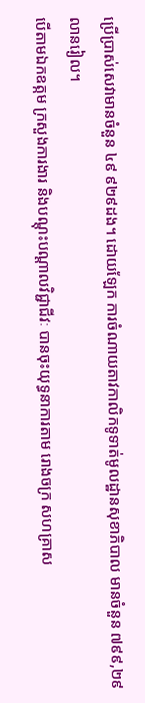ប្រើប្រាស់សេវាមានចំនួន ៤៩ ៩២៩ដង។ ដោយឡែក ការចំណាយតាវកាលិកទូទាត់មូលដ្ឋានសុខាភិបាល មានចំនួន ៧៩៩,២៩លានរៀល។
បើតាមឯកឧត្កម ក្រសួងការងារ និងបណ្តុះបណ្តាលវិជ្ជាជីវៈ បានចុះយុទ្ធនាការតាម រោងចក្រ សហគ្រាស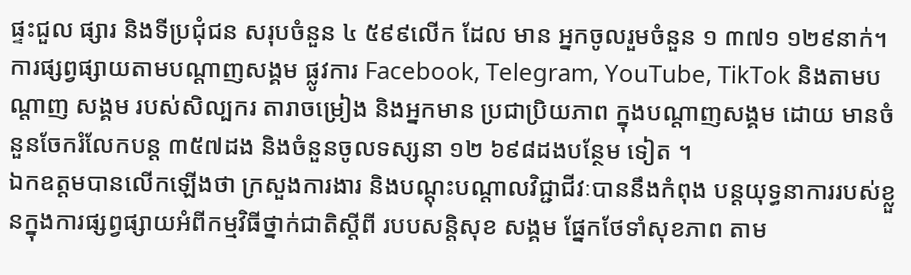ផ្ទះជួល ផ្សារ និងទីប្រជុំជន សរុបចំនួន ៤ ៥៩៩លើក ដែល មាន អ្នកចូលរួមចំនួន ១ ៣៧១ ១២៩នាក់។ ការផ្សព្វផ្សាយតាមបណ្តាញសង្គម ផ្លូវការ Facebook, Telegram, YouTube, TikTok និងតាមបណ្តាញ សង្គម របស់សិល្បករ តារាចម្រៀង និងអ្នកមាន ប្រជាប្រិយភាព ក្នុងបណ្ដាញសង្គម ដោយ មានចំនួនចែករំលែកបន្ត ៣៥៧ដង និងចំនួនចូលទស្សនា ១២ ៦៩៨ដងបន្ថែម ទៀត ។
ឯកឧត្តមបានលើកឡើងថា ក្រសួងការងារ និងបណ្តុះបណ្តាលវិជ្ជាជីវៈបាននឹងកំពុង បន្តយុទ្ធនាការរបស់ខ្លួនក្នុងការផ្សព្វផ្សាយអំពីកម្មវិធីថ្នាក់ជាតិស្តីពី របបសន្តិសុខ សង្គម ផ្នែកថែទាំសុខភាព តាម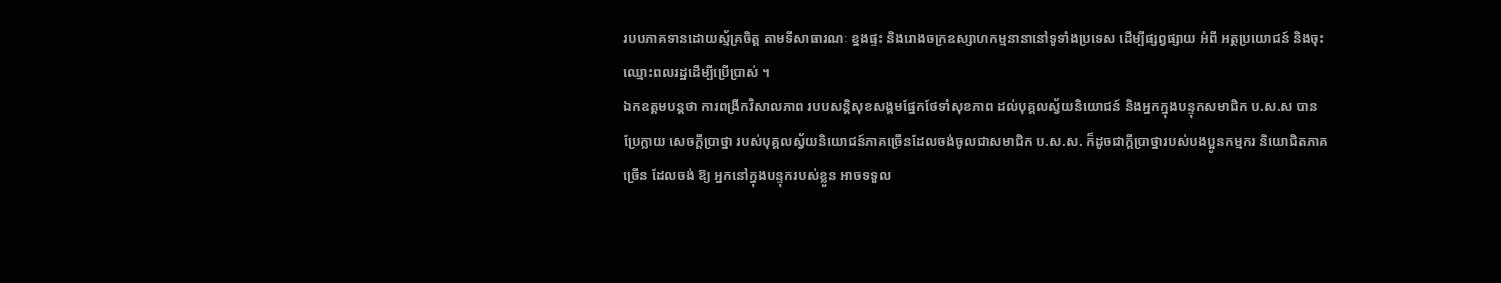របបភាគទានដោយស្ម័គ្រចិត្ត តាមទីសាធារណៈ ខ្នងផ្ទះ និងរោងចក្រឧស្សាហកម្មនានានៅទូទាំងប្រទេស ដើម្បីផ្សព្វផ្សាយ អំពី អត្ថប្រយោជន៍ និងចុះឈ្មោះពលរដ្ឋដើម្បីប្រើប្រាស់ ។
ឯកឧត្តមបន្តថា ការពង្រីកវិសាលភាព របបសន្តិសុខសង្គមផ្នែកថែទាំសុខភាព ដល់បុគ្គលស្វ័យនិយោជន៍ និងអ្នកក្នុងបន្ទុកសមាជិក ប.ស.ស បានប្រែក្លាយ សេចក្តីប្រាថ្នា របស់បុគ្គលស្វ័យនិយោជន៍ភាគច្រើនដែលចង់ចូលជាសមាជិក ប.ស.ស. ក៏ដូចជាក្តីប្រាថ្នារបស់បងប្អូនកម្មករ និយោជិតភាគច្រើន ដែលចង់ ឱ្យ អ្នកនៅក្នុងបន្ទុករបស់ខ្លួន អាចទទួល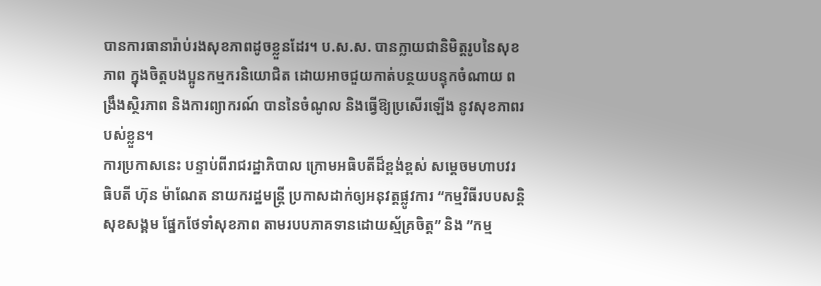បានការធានារ៉ាប់រងសុខភាពដូចខ្លួនដែរ។ ប.ស.ស. បានក្លាយជានិមិត្តរូបនៃសុខភាព ក្នុងចិត្តបងប្អូនកម្មករនិយោជិត ដោយអាចជួយកាត់បន្ថយបន្ទុកចំណាយ ពង្រឹងស្ថិរភាព និងការព្យាករណ៍ បាននៃចំណូល និងធ្វើឱ្យប្រសើរឡើង នូវសុខភាពរបស់ខ្លួន។
ការប្រកាសនេះ បន្ទាប់ពីរាជរដ្ឋាភិបាល ក្រោមអធិបតីដ៏ខ្ពង់ខ្ពស់ សម្តេចមហាបវរ ធិបតី ហ៊ុន ម៉ាណែត នាយករដ្ឋមន្រ្តី ប្រកាសដាក់ឲ្យអនុវត្តផ្លូវការ “កម្មវិធីរបបសន្តិ សុខសង្គម ផ្នែកថែទាំសុខភាព តាមរបបភាគទានដោយស្ម័គ្រចិត្ត” និង ”កម្ម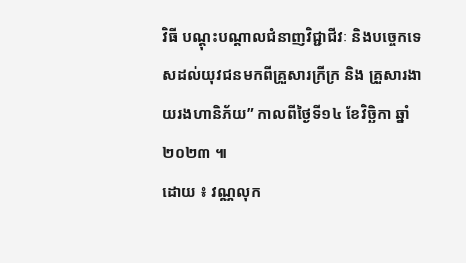វិធី បណ្ដុះបណ្តាលជំនាញវិជ្ជាជីវៈ និងបច្ចេកទេសដល់យុវជនមកពីគ្រួសារក្រីក្រ និង គ្រួសារងាយរងហានិភ័យ” កាលពីថ្ងៃទី១៤ ខែវិច្ឆិកា ឆ្នាំ២០២៣ ៕
ដោយ ៖ វណ្ណលុក